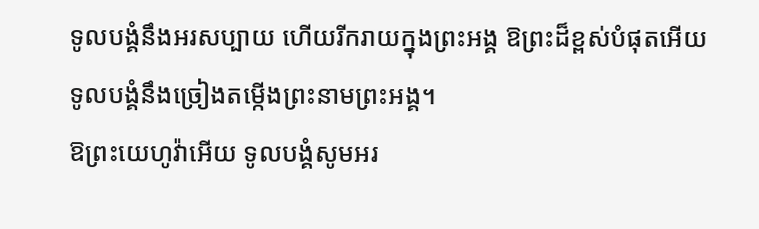ទូលបង្គំនឹងអរសប្បាយ ហើយរីករាយក្នុងព្រះអង្គ ឱព្រះដ៏ខ្ពស់បំផុតអើយ ទូលបង្គំនឹងច្រៀងតម្កើងព្រះនាមព្រះអង្គ។
ឱព្រះយេហូវ៉ាអើយ ទូលបង្គំសូមអរ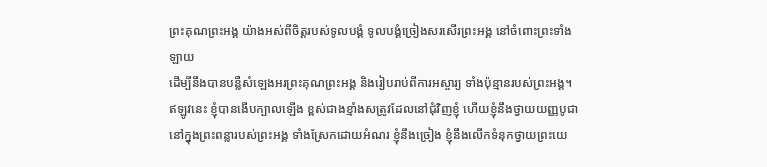ព្រះគុណព្រះអង្គ យ៉ាងអស់ពីចិត្តរបស់ទូលបង្គំ ទូលបង្គំច្រៀងសរសើរព្រះអង្គ នៅចំពោះព្រះទាំងឡាយ
ដើម្បីនឹងបានបន្លឺសំឡេងអរព្រះគុណព្រះអង្គ និងរៀបរាប់ពីការអស្ចារ្យ ទាំងប៉ុន្មានរបស់ព្រះអង្គ។
ឥឡូវនេះ ខ្ញុំបានងើបក្បាលឡើង ខ្ពស់ជាងខ្មាំងសត្រូវដែលនៅជុំវិញខ្ញុំ ហើយខ្ញុំនឹងថ្វាយយញ្ញបូជា នៅក្នុងព្រះពន្លារបស់ព្រះអង្គ ទាំងស្រែកដោយអំណរ ខ្ញុំនឹងច្រៀង ខ្ញុំនឹងលើកទំនុកថ្វាយព្រះយេ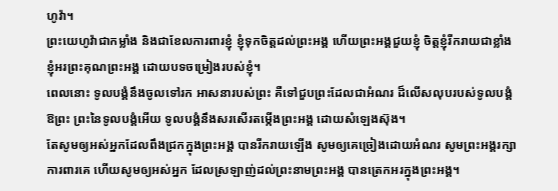ហូវ៉ា។
ព្រះយេហូវ៉ាជាកម្លាំង និងជាខែលការពារខ្ញុំ ខ្ញុំទុកចិត្តដល់ព្រះអង្គ ហើយព្រះអង្គជួយខ្ញុំ ចិត្តខ្ញុំរីករាយជាខ្លាំង ខ្ញុំអរព្រះគុណព្រះអង្គ ដោយបទចម្រៀងរបស់ខ្ញុំ។
ពេលនោះ ទូលបង្គំនឹងចូលទៅរក អាសនារបស់ព្រះ គឺទៅជួបព្រះដែលជាអំណរ ដ៏លើសលុបរបស់ទូលបង្គំ ឱព្រះ ព្រះនៃទូលបង្គំអើយ ទូលបង្គំនឹងសរសើរតម្កើងព្រះអង្គ ដោយសំឡេងស៊ុង។
តែសូមឲ្យអស់អ្នកដែលពឹងជ្រកក្នុងព្រះអង្គ បានរីករាយឡើង សូមឲ្យគេច្រៀងដោយអំណរ សូមព្រះអង្គរក្សាការពារគេ ហើយសូមឲ្យអស់អ្នក ដែលស្រឡាញ់ដល់ព្រះនាមព្រះអង្គ បានត្រេកអរក្នុងព្រះអង្គ។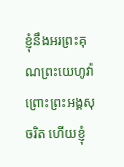ខ្ញុំនឹងអរព្រះគុណព្រះយេហូវ៉ា ព្រោះព្រះអង្គសុចរិត ហើយខ្ញុំ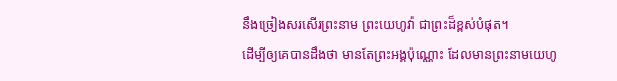នឹងច្រៀងសរសើរព្រះនាម ព្រះយេហូវ៉ា ជាព្រះដ៏ខ្ពស់បំផុត។
ដើម្បីឲ្យគេបានដឹងថា មានតែព្រះអង្គប៉ុណ្ណោះ ដែលមានព្រះនាមយេហូ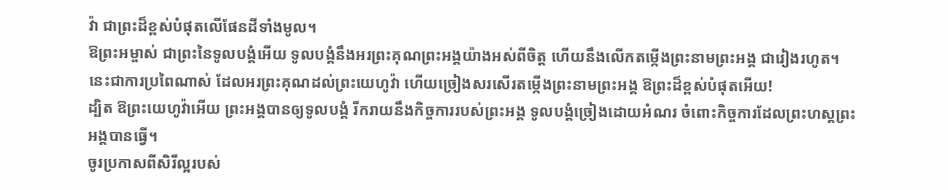វ៉ា ជាព្រះដ៏ខ្ពស់បំផុតលើផែនដីទាំងមូល។
ឱព្រះអម្ចាស់ ជាព្រះនៃទូលបង្គំអើយ ទូលបង្គំនឹងអរព្រះគុណព្រះអង្គយ៉ាងអស់ពីចិត្ត ហើយនឹងលើកតម្កើងព្រះនាមព្រះអង្គ ជារៀងរហូត។
នេះជាការប្រពៃណាស់ ដែលអរព្រះគុណដល់ព្រះយេហូវ៉ា ហើយច្រៀងសរសើរតម្កើងព្រះនាមព្រះអង្គ ឱព្រះដ៏ខ្ពស់បំផុតអើយ!
ដ្បិត ឱព្រះយេហូវ៉ាអើយ ព្រះអង្គបានឲ្យទូលបង្គំ រីករាយនឹងកិច្ចការរបស់ព្រះអង្គ ទូលបង្គំច្រៀងដោយអំណរ ចំពោះកិច្ចការដែលព្រះហស្តព្រះអង្គបានធ្វើ។
ចូរប្រកាសពីសិរីល្អរបស់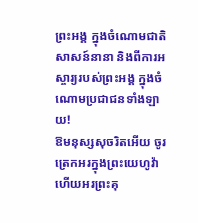ព្រះអង្គ ក្នុងចំណោមជាតិសាសន៍នានា និងពីការអស្ចារ្យរបស់ព្រះអង្គ ក្នុងចំណោមប្រជាជនទាំងឡាយ!
ឱមនុស្សសុចរិតអើយ ចូរត្រេកអរក្នុងព្រះយេហូវ៉ា ហើយអរព្រះគុ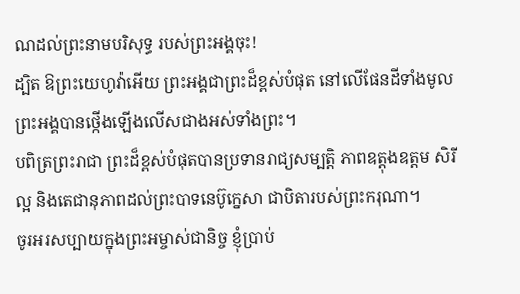ណដល់ព្រះនាមបរិសុទ្ធ របស់ព្រះអង្គចុះ!
ដ្បិត ឱព្រះយេហូវ៉ាអើយ ព្រះអង្គជាព្រះដ៏ខ្ពស់បំផុត នៅលើផែនដីទាំងមូល ព្រះអង្គបានថ្កើងឡើងលើសជាងអស់ទាំងព្រះ។
បពិត្រព្រះរាជា ព្រះដ៏ខ្ពស់បំផុតបានប្រទានរាជ្យសម្បត្តិ ភាពឧត្ដុងឧត្ដម សិរីល្អ និងតេជានុភាពដល់ព្រះបាទនេប៊ូក្នេសា ជាបិតារបស់ព្រះករុណា។
ចូរអរសប្បាយក្នុងព្រះអម្ចាស់ជានិច្ច ខ្ញុំប្រាប់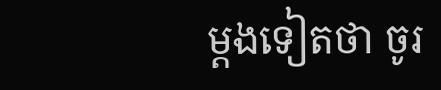ម្តងទៀតថា ចូរ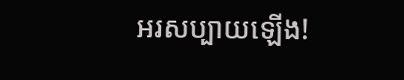អរសប្បាយឡើង!